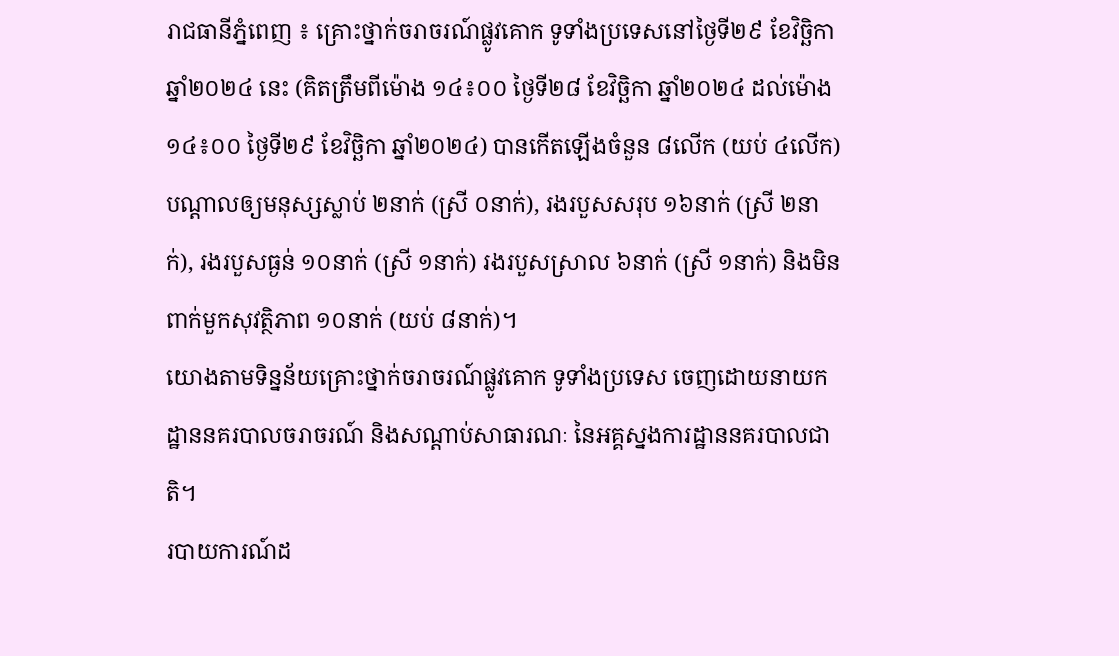រាជធានីភ្នំពេញ ៖ គ្រោះថ្នាក់ចរាចរណ៍ផ្លូវគោក ទូទាំងប្រទេសនៅថ្ងៃទី២៩ ខែវិច្ឆិកា ឆ្នាំ២០២៤ នេះ (គិតត្រឹមពីម៉ោង ១៤៖០០ ថ្ងៃទី២៨ ខែវិច្ឆិកា ឆ្នាំ២០២៤ ដល់ម៉ោង ១៤៖០០ ថ្ងៃទី២៩ ខែវិច្ឆិកា ឆ្នាំ២០២៤) បានកើតឡើងចំនួន ៨លើក (យប់ ៤លើក) បណ្តាលឲ្យមនុស្សស្លាប់ ២នាក់ (ស្រី ០នាក់), រងរបួសសរុប ១៦នាក់ (ស្រី ២នាក់), រងរបួសធ្ងន់ ១០នាក់ (ស្រី ១នាក់) រងរបួសស្រាល ៦នាក់ (ស្រី ១នាក់) និងមិនពាក់មួកសុវត្ថិភាព ១០នាក់ (យប់ ៨នាក់)។
យោងតាមទិន្នន័យគ្រោះថ្នាក់ចរាចរណ៍ផ្លូវគោក ទូទាំងប្រទេស ចេញដោយនាយកដ្ឋាននគរបាលចរាចរណ៍ និងសណ្តាប់សាធារណៈ នៃអគ្គស្នងការដ្ឋាននគរបាលជាតិ។
របាយការណ៍ដ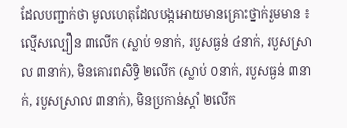ដែលបញ្ជាក់ថា មូលហេតុដែលបង្កអោយមានគ្រោះថ្នាក់រួមមាន ៖ ល្មើសល្បឿន ៣លើក (ស្លាប់ ១នាក់, របួសធ្ងន់ ៤នាក់, របួសស្រាល ៣នាក់), មិនគោរពសិទ្ធិ ២លើក (ស្លាប់ ០នាក់, របួសធ្ងន់ ៣នាក់, របួសស្រាល ៣នាក់), មិនប្រកាន់ស្តាំ ២លើក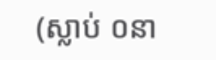(ស្លាប់ ០នា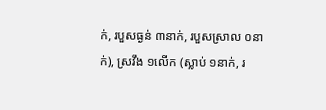ក់, របួសធ្ងន់ ៣នាក់, របួសស្រាល ០នាក់), ស្រវឹង ១លើក (ស្លាប់ ១នាក់, រ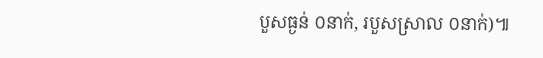បួសធ្ងន់ ០នាក់, របួសស្រាល ០នាក់)៕